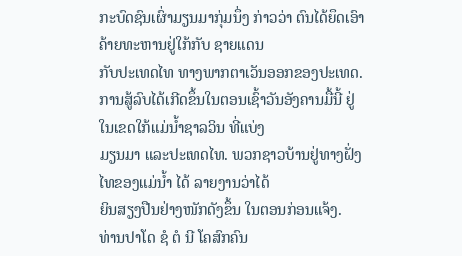ກະບົດຊົນເຜົ່າມຽນມາກຸ່ມນຶ່ງ ກ່າວວ່າ ຕົນໄດ້ຍຶດເອົາຄ້າຍທະຫານຢູ່ໃກ້ກັບ ຊາຍແດນ
ກັບປະເທດໄທ ທາງພາກຕາເວັນອອກຂອງປະເທດ.
ການສູ້ລົບໄດ້ເກີດຂຶ້ນໃນຕອນເຊົ້າວັນອັງຄານມື້ນີ້ ຢູ່ໃນເຂດໃກ້ແມ່ນໍ້າຊາລວິນ ທີ່ແບ່ງ
ມຽນມາ ແລະປະເທດໄທ. ພວກຊາວບ້ານຢູ່ທາງຝັ່ງໄທຂອງແມ່ນໍ້າ ໄດ້ ລາຍງານວ່າໄດ້
ຍິນສຽງປືນຢ່າງໜັກດັງຂຶ້ນ ໃນຕອນກ່ອນແຈ້ງ.
ທ່ານປາໂດ ຊໍ ຕໍ ນີ ໂຄສົກຄົນ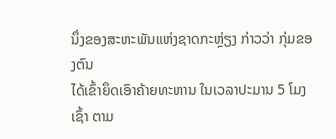ນຶ່ງຂອງສະຫະພັນແຫ່ງຊາດກະຫຼ່ຽງ ກ່າວວ່າ ກຸ່ມຂອງຕົນ
ໄດ້ເຂົ້າຍຶດເອົາຄ້າຍທະຫານ ໃນເວລາປະມານ 5 ໂມງເຊົ້າ ຕາມ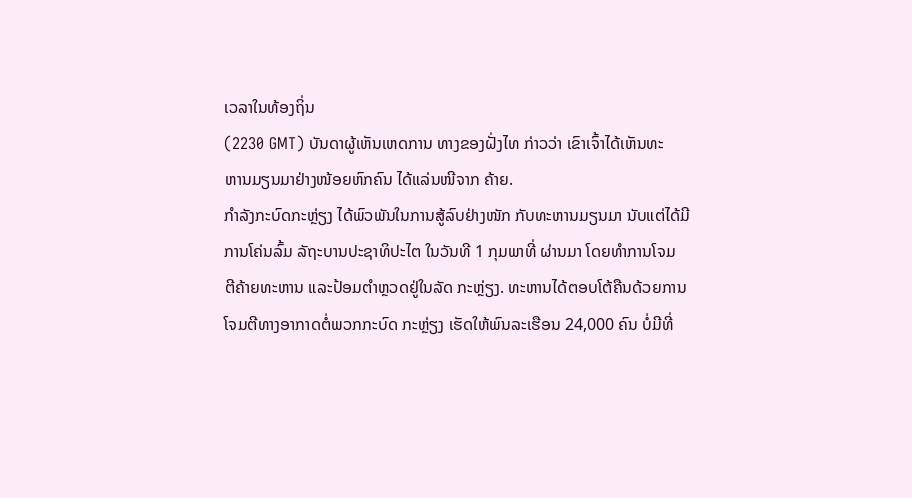ເວລາໃນທ້ອງຖິ່ນ
(2230 GMT) ບັນດາຜູ້ເຫັນເຫດການ ທາງຂອງຝັ່ງໄທ ກ່າວວ່າ ເຂົາເຈົ້າໄດ້ເຫັນທະ
ຫານມຽນມາຢ່າງໜ້ອຍຫົກຄົນ ໄດ້ແລ່ນໜີຈາກ ຄ້າຍ.
ກຳລັງກະບົດກະຫຼ່ຽງ ໄດ້ພົວພັນໃນການສູ້ລົບຢ່າງໜັກ ກັບທະຫານມຽນມາ ນັບແຕ່ໄດ້ມີ
ການໂຄ່ນລົ້ມ ລັຖະບານປະຊາທິປະໄຕ ໃນວັນທີ 1 ກຸມພາທີ່ ຜ່ານມາ ໂດຍທຳການໂຈມ
ຕີຄ້າຍທະຫານ ແລະປ້ອມຕຳຫຼວດຢູ່ໃນລັດ ກະຫຼ່ຽງ. ທະຫານໄດ້ຕອບໂຕ້ຄືນດ້ວຍການ
ໂຈມຕີທາງອາກາດຕໍ່ພວກກະບົດ ກະຫຼ່ຽງ ເຮັດໃຫ້ພົນລະເຮືອນ 24,000 ຄົນ ບໍ່ມີທີ່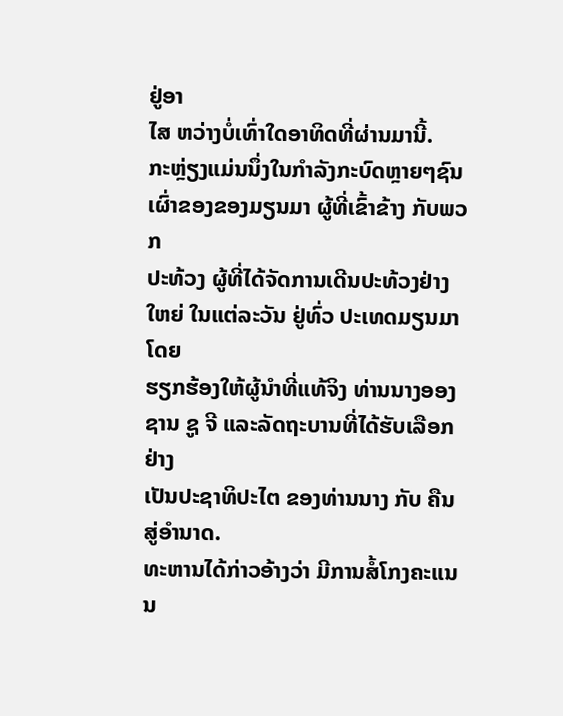ຢູ່ອາ
ໄສ ຫວ່າງບໍ່ເທົ່າໃດອາທິດທີ່ຜ່ານມານີ້.
ກະຫຼ່ຽງແມ່ນນຶ່ງໃນກຳລັງກະບົດຫຼາຍໆຊົນເຜົ່າຂອງຂອງມຽນມາ ຜູ້ທີ່ເຂົ້າຂ້າງ ກັບພວກ
ປະທ້ວງ ຜູ້ທີ່ໄດ້ຈັດການເດີນປະທ້ວງຢ່າງໃຫຍ່ ໃນແຕ່ລະວັນ ຢູ່ທົ່ວ ປະເທດມຽນມາໂດຍ
ຮຽກຮ້ອງໃຫ້ຜູ້ນໍາທີ່ແທ້ຈິງ ທ່ານນາງອອງ ຊານ ຊູ ຈີ ແລະລັດຖະບານທີ່ໄດ້ຮັບເລືອກຢ່າງ
ເປັນປະຊາທິປະໄຕ ຂອງທ່ານນາງ ກັບ ຄືນສູ່ອຳນາດ.
ທະຫານໄດ້ກ່າວອ້າງວ່າ ມີການສໍ້ໂກງຄະແນນ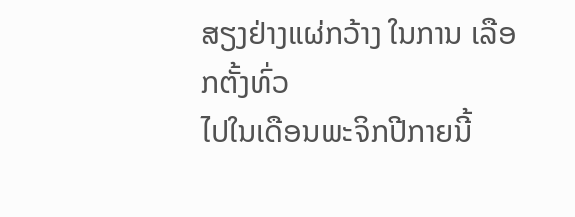ສຽງຢ່າງແຜ່ກວ້າງ ໃນການ ເລືອກຕັ້ງທົ່ວ
ໄປໃນເດືອນພະຈິກປີກາຍນີ້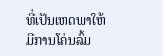ທີ່ເປັນເຫດພາໃຫ້ມີການໂຄ່ນລົ້ມ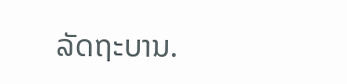ລັດຖະບານ.